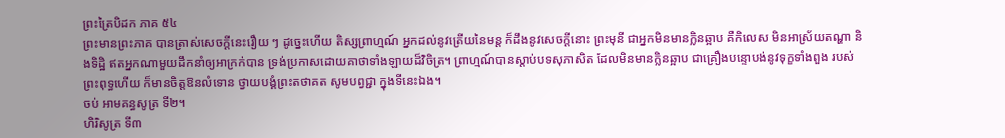ព្រះត្រៃបិដក ភាគ ៥៤
ព្រះមានព្រះភាគ បានត្រាស់សេចក្តីនេះរឿយ ៗ ដូច្នេះហើយ តិស្សព្រាហ្មណ៍ អ្នកដល់នូវត្រើយនៃមន្ត ក៏ដឹងនូវសេចក្តីនោះ ព្រះមុនី ជាអ្នកមិនមានក្លិនឆ្អាប គឺកិលេស មិនអាស្រ័យតណ្ហា និងទិដ្ឋិ ឥតអ្នកណាមួយដឹកនាំឲ្យអាក្រក់បាន ទ្រង់ប្រកាសដោយគាថាទាំងឡាយដ៏វិចិត្រ។ ព្រាហ្មណ៍បានស្តាប់បទសុភាសិត ដែលមិនមានក្លិនឆ្អាប ជាគ្រឿងបន្ទោបង់នូវទុក្ខទាំងពួង របស់ព្រះពុទ្ធហើយ ក៏មានចិត្តឱនលំទោន ថ្វាយបង្គំព្រះតថាគត សូមបព្វជ្ជា ក្នុងទីនេះឯង។
ចប់ អាមគន្ធសូត្រ ទី២។
ហិរិសូត្រ ទី៣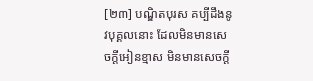[២៣] បណ្ឌិតបុរស គប្បីដឹងនូវបុគ្គលនោះ ដែលមិនមានសេចក្តីអៀនខ្មាស មិនមានសេចក្តី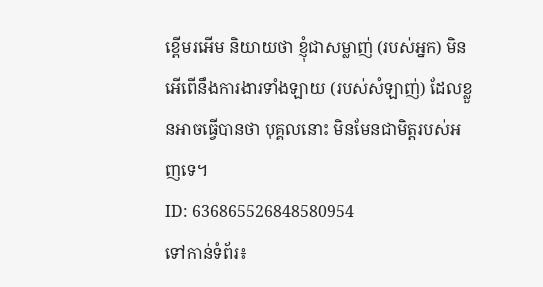ខ្ពើមរអើម និយាយថា ខ្ញុំជាសម្លាញ់ (របស់អ្នក) មិនអើពើនឹងការងារទាំងឡាយ (របស់សំឡាញ់) ដែលខ្លួនអាចធ្វើបានថា បុគ្គលនោះ មិនមែនជាមិត្តរបស់អញទេ។
ID: 636865526848580954
ទៅកាន់ទំព័រ៖